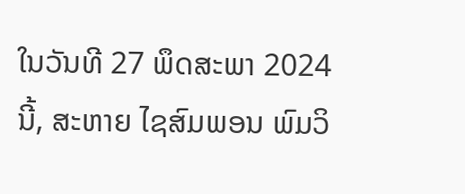ໃນວັນທີ 27 ພຶດສະພາ 2024 ນີ້, ສະຫາຍ ໄຊສົມພອນ ພົມວິ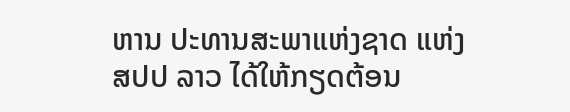ຫານ ປະທານສະພາແຫ່ງຊາດ ແຫ່ງ ສປປ ລາວ ໄດ້ໃຫ້ກຽດຕ້ອນ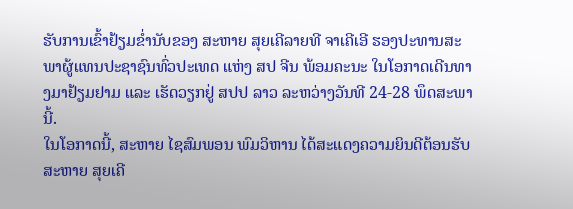ຮັບການເຂົ້າຢ້ຽມຂ່ຳນັບຂອງ ສະຫາຍ ສຸຍເຄີລາຍທີ ຈາເຄີເອີ ຮອງປະທານສະພາຜູ້ແທນປະຊາຊົນທົ່ວປະເທດ ແຫ່ງ ສປ ຈີນ ພ້ອມຄະນະ ໃນໂອກາດເດີນທາງມາຢ້ຽມຢາມ ແລະ ເຮັດວຽກຢູ່ ສປປ ລາວ ລະຫວ່າງວັນທີ 24-28 ພຶດສະພາ ນີ້.
ໃນໂອກາດນີ້, ສະຫາຍ ໄຊສົມພອນ ພົມວິຫານ ໄດ້ສະແດງຄວາມຍິນດີຕ້ອນຮັບ ສະຫາຍ ສຸຍເຄີ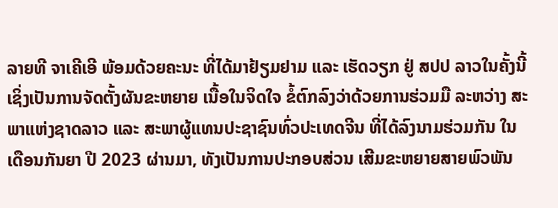ລາຍທີ ຈາເຄີເອີ ພ້ອມດ້ວຍຄະນະ ທີ່ໄດ້ມາຢ້ຽມຢາມ ແລະ ເຮັດວຽກ ຢູ່ ສປປ ລາວໃນຄັ້ງນີ້ ເຊິ່ງເປັນການຈັດຕັ້ງຜັນຂະຫຍາຍ ເນື້ອໃນຈິດໃຈ ຂໍ້ຕົກລົງວ່າດ້ວຍການຮ່ວມມື ລະຫວ່າງ ສະພາແຫ່ງຊາດລາວ ແລະ ສະພາຜູ້ແທນປະຊາຊົນທົ່ວປະເທດຈີນ ທີ່ໄດ້ລົງນາມຮ່ວມກັນ ໃນເດືອນກັນຍາ ປີ 2023 ຜ່ານມາ, ທັງເປັນການປະກອບສ່ວນ ເສີມຂະຫຍາຍສາຍພົວພັນ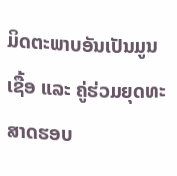ມິດຕະພາບອັນເປັນມູນເຊື້ອ ແລະ ຄູ່ຮ່ວມຍຸດທະສາດຮອບ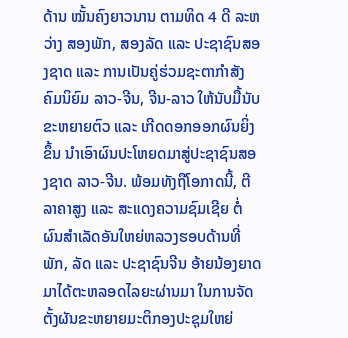ດ້ານ ໝັ້ນຄົງຍາວນານ ຕາມທິດ 4 ດີ ລະຫວ່າງ ສອງພັກ, ສອງລັດ ແລະ ປະຊາຊົນສອງຊາດ ແລະ ການເປັນຄູ່ຮ່ວມຊະຕາກຳສັງຄົມນິຍົມ ລາວ-ຈີນ, ຈີນ-ລາວ ໃຫ້ນັບມື້ນັບຂະຫຍາຍຕົວ ແລະ ເກີດດອກອອກຜົນຍິ່ງຂຶ້ນ ນຳເອົາຜົນປະໂຫຍດມາສູ່ປະຊາຊົນສອງຊາດ ລາວ-ຈີນ. ພ້ອມທັງຖືໂອກາດນີ້, ຕີລາຄາສູງ ແລະ ສະແດງຄວາມຊົມເຊີຍ ຕໍ່ຜົນສຳເລັດອັນໃຫຍ່ຫລວງຮອບດ້ານທີ່ພັກ, ລັດ ແລະ ປະຊາຊົນຈີນ ອ້າຍນ້ອງຍາດມາໄດ້ຕະຫລອດໄລຍະຜ່ານມາ ໃນການຈັດຕັ້ງຜັນຂະຫຍາຍມະຕິກອງປະຊຸມໃຫຍ່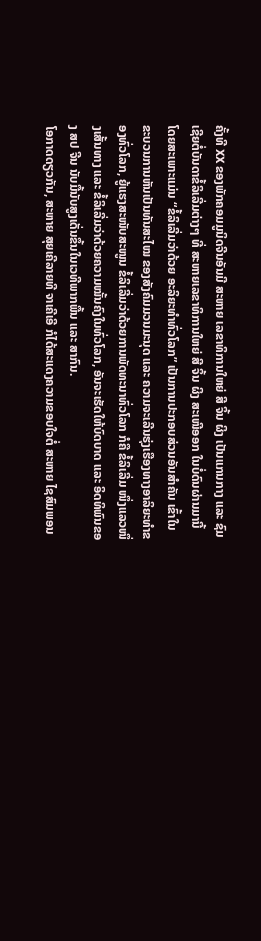ຄັ້ງທີ XX ຂອງພັກຄອມມູນິດຈີນອັນມີ ສະຫາຍ ເລຂາທິການໃຫຍ່ ສີ ຈິ້ນ ຜິງ ເປັນແກນກາງ ແລະ ຊົມເຊີຍຕໍ່ບັນດາຂໍ້ລິເລີ່ມຕ່າງໆ ທີ່ ສະຫາຍເລຂາທິການໃຫຍ່ ສີ ຈິ້ນ ຜິງ ສະເໜີອອກ ໃນບໍ່ດົນຜ່ານມານີ້ ໂດຍສະເພາະແມ່ນ “ຂໍ້ລິເລີ່ມວ່າດ້ວຍ ອະລິຍະທຳທົ່ວໂລກ” ເປັນການປະກອບສ່ວນອັນສຳຄັນ ເຂົ້າໃນຂະບວນການຫັນເປັນທັນສະໄໝ ຂອງສັງຄົມມວນມະນຸດ ແລະ ຄວາມຈະເລີນຮຸ່ງເຮືອງທາງອາລິຍະທຳຂອງທົ່ວໂລກ, ຍູ້ແຮງສະໜັບສະໜູນ ຂໍ້ລິເລີ່ມວ່າດ້ວຍການພັດທະນາທົ່ວໂລກ ກໍຄື ຂໍ້ລິເລີ່ມ ໜຶ່ງແລວໜຶ່ງເສັ້ນທາງ ແລະ ຂໍ້ລິເລີ່ມວ່າດ້ວຍຄວາມໝັ້ນຄົງໃນທົ່ວໂລກ, ອັນຈະເຮັດໃຫ້ບົດບາດ ແລະ ອິດທິພົນຂອງ ສປ ຈີນ ນັບມື້ນັບສູງເດັ່ນຂຶ້ນໃນເວທີພາກພື້ນ ແລະ ສາກົນ.
ໂອກາດດຽວກັນ, ສະຫາຍ ສຸຍເຄີລາຍທີ ຈາເຄີເອີ ກໍໄດ້ສະແດງຄວາມຂອບໃຈຕໍ່ ສະຫາຍ ໄຊສົມພອນ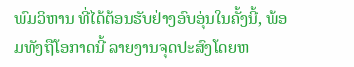ພົມວິຫານ ທີ່ໄດ້ຕ້ອນຮັບຢ່າງອົບອຸ່ນໃນຄັ້ງນີ້, ພ້ອມທັງຖືໂອກາດນີ້ ລາຍງານຈຸດປະສົງໂດຍຫ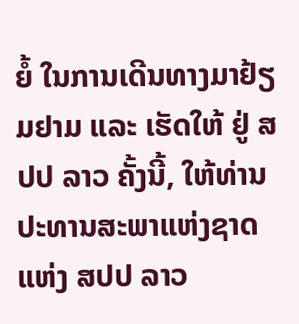ຍໍ້ ໃນການເດີນທາງມາຢ້ຽມຢາມ ແລະ ເຮັດໃຫ້ ຢູ່ ສປປ ລາວ ຄັ້ງນີ້, ໃຫ້ທ່ານປະທານສະພາແຫ່ງຊາດ ແຫ່ງ ສປປ ລາວ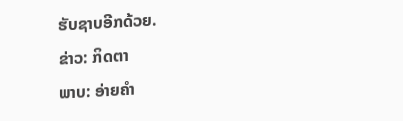ຮັບຊາບອີກດ້ວຍ.
ຂ່າວ: ກິດຕາ
ພາບ: ອ່າຍຄຳ